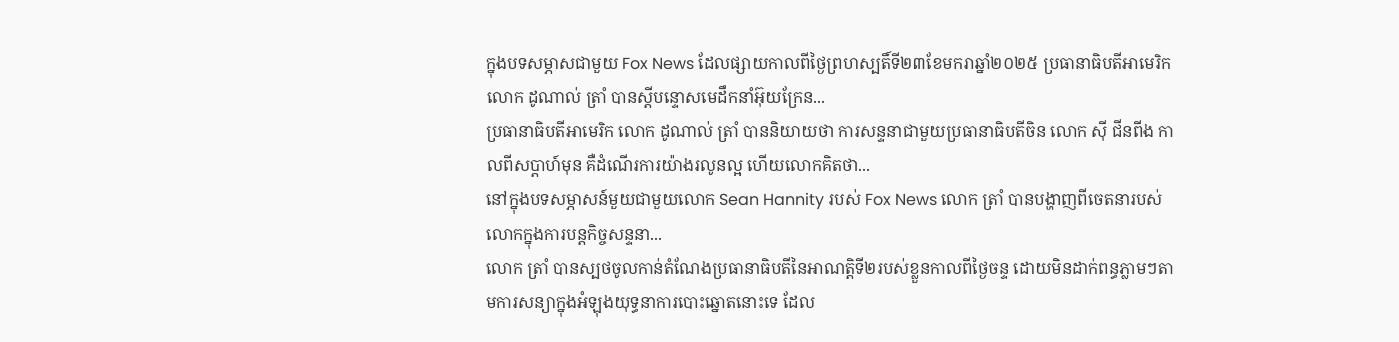ក្នុងបទសម្ភាសជាមួយ Fox News ដែលផ្សាយកាលពីថ្ងៃព្រហស្បតិ៍ទី២៣ខែមករាឆ្នាំ២០២៥ ប្រធានាធិបតីអាមេរិកលោក ដូណាល់ ត្រាំ បានស្តីបន្ទោសមេដឹកនាំអ៊ុយក្រែន...
ប្រធានាធិបតីអាមេរិក លោក ដូណាល់ ត្រាំ បាននិយាយថា ការសន្ទនាជាមួយប្រធានាធិបតីចិន លោក ស៊ី ជីនពីង កាលពីសប្តាហ៍មុន គឺដំណើរការយ៉ាងរលូនល្អ ហើយលោកគិតថា...
នៅក្នុងបទសម្ភាសន៍មួយជាមួយលោក Sean Hannity របស់ Fox News លោក ត្រាំ បានបង្ហាញពីចេតនារបស់លោកក្នុងការបន្តកិច្ចសន្ទនា...
លោក ត្រាំ បានស្បថចូលកាន់តំណែងប្រធានាធិបតីនៃអាណត្តិទី២របស់ខ្លួនកាលពីថ្ងៃចន្ទ ដោយមិនដាក់ពន្ធភ្លាមៗតាមការសន្យាក្នុងអំឡុងយុទ្ធនាការបោះឆ្នោតនោះទេ ដែល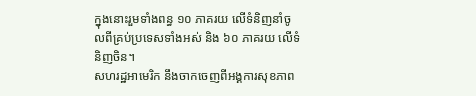ក្នុងនោះរួមទាំងពន្ធ ១០ ភាគរយ លើទំនិញនាំចូលពីគ្រប់ប្រទេសទាំងអស់ និង ៦០ ភាគរយ លើទំនិញចិន។
សហរដ្ឋអាមេរិក នឹងចាកចេញពីអង្គការសុខភាព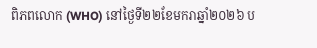ពិភពលោក (WHO) នៅថ្ងៃទី២២ខែមករាឆ្នាំ២០២៦ ប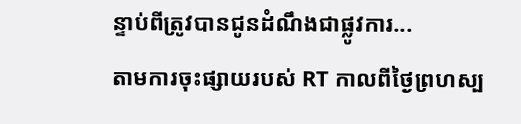ន្ទាប់ពីត្រូវបានជូនដំណឹងជាផ្លូវការ...
តាមការចុះផ្សាយរបស់ RT កាលពីថ្ងៃព្រហស្ប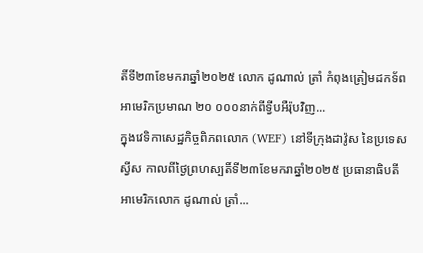តិ៍ទី២៣ខែមករាឆ្នាំ២០២៥ លោក ដូណាល់ ត្រាំ កំពុងត្រៀមដកទ័ពអាមេរិកប្រមាណ ២០ ០០០នាក់ពីទ្វីបអឺរ៉ុបវិញ...
ក្នុងវេទិកាសេដ្ឋកិច្ចពិភពលោក (WEF) នៅទីក្រុងដាវ៉ូស នៃប្រទេសស្វីស កាលពីថ្ងៃព្រហស្បតិ៍ទី២៣ខែមករាឆ្នាំ២០២៥ ប្រធានាធិបតីអាមេរិកលោក ដូណាល់ ត្រាំ...